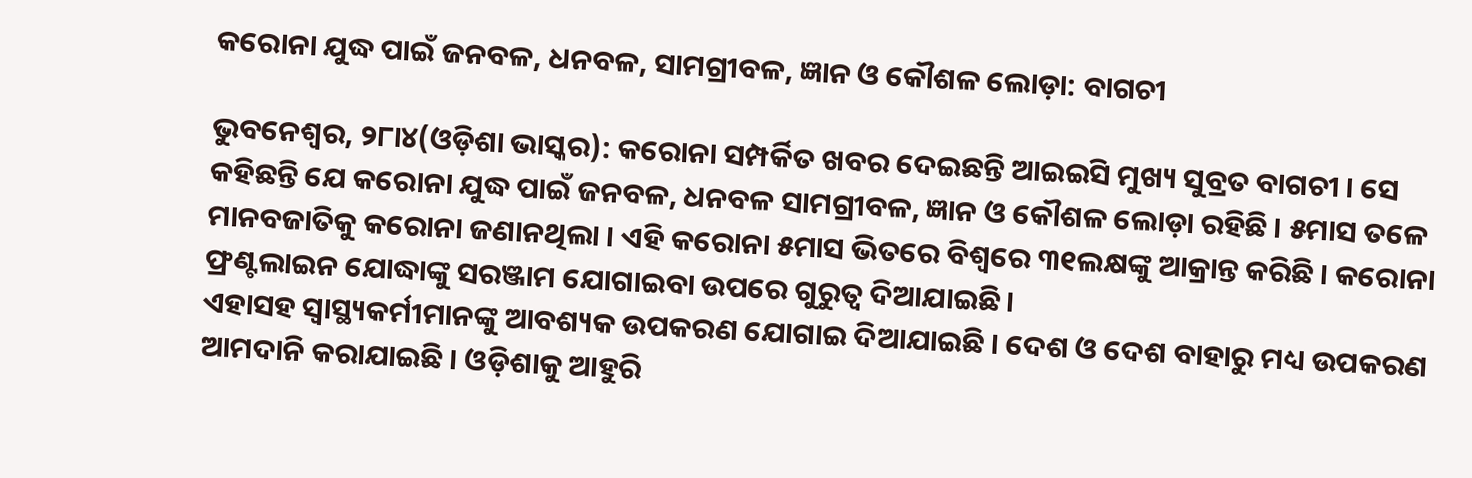କରୋନା ଯୁଦ୍ଧ ପାଇଁ ଜନବଳ, ଧନବଳ, ସାମଗ୍ରୀବଳ, ଜ୍ଞାନ ଓ କୌଶଳ ଲୋଡ଼ା: ବାଗଚୀ

ଭୁବନେଶ୍ୱର, ୨୮ା୪(ଓଡ଼ିଶା ଭାସ୍କର): କରୋନା ସମ୍ପର୍କିତ ଖବର ଦେଇଛନ୍ତି ଆଇଇସି ମୁଖ୍ୟ ସୁବ୍ରତ ବାଗଚୀ । ସେ କହିଛନ୍ତି ଯେ କରୋନା ଯୁଦ୍ଧ ପାଇଁ ଜନବଳ, ଧନବଳ ସାମଗ୍ରୀବଳ, ଜ୍ଞାନ ଓ କୌଶଳ ଲୋଡ଼ା ରହିଛି । ୫ମାସ ତଳେ ମାନବଜାତିକୁ କରୋନା ଜଣାନଥିଲା । ଏହି କରୋନା ୫ମାସ ଭିତରେ ବିଶ୍ୱରେ ୩୧ଲକ୍ଷଙ୍କୁ ଆକ୍ରାନ୍ତ କରିଛି । କରୋନା ଫ୍ରଣ୍ଟଲାଇନ ଯୋଦ୍ଧାଙ୍କୁ ସରଞ୍ଜାମ ଯୋଗାଇବା ଉପରେ ଗୁରୁତ୍ୱ ଦିଆଯାଇଛି ।
ଏହାସହ ସ୍ୱାସ୍ଥ୍ୟକର୍ମୀମାନଙ୍କୁ ଆବଶ୍ୟକ ଉପକରଣ ଯୋଗାଇ ଦିଆଯାଇଛି । ଦେଶ ଓ ଦେଶ ବାହାରୁ ମଧ୍ୟ ଉପକରଣ ଆମଦାନି କରାଯାଇଛି । ଓଡ଼ିଶାକୁ ଆହୁରି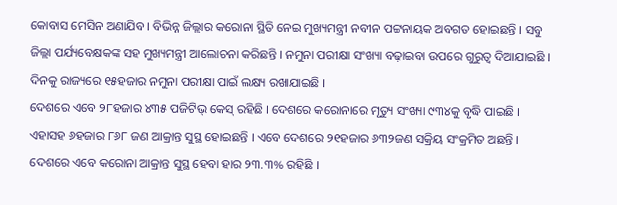କୋବାସ ମେସିନ ଅଣାଯିବ । ବିଭିନ୍ନ ଜିଲ୍ଲାର କରୋନା ସ୍ଥିତି ନେଇ ମୁଖ୍ୟମନ୍ତ୍ରୀ ନବୀନ ପଟ୍ଟନାୟକ ଅବଗତ ହୋଇଛନ୍ତି । ସବୁ ଜିଲ୍ଲା ପର୍ଯ୍ୟବେକ୍ଷକଙ୍କ ସହ ମୁଖ୍ୟମନ୍ତ୍ରୀ ଆଲୋଚନା କରିଛନ୍ତି । ନମୁନା ପରୀକ୍ଷା ସଂଖ୍ୟା ବଢ଼ାଇବା ଉପରେ ଗୁରୁତ୍ୱ ଦିଆଯାଇଛି । ଦିନକୁ ରାଜ୍ୟରେ ୧୫ହଜାର ନମୁନା ପରୀକ୍ଷା ପାଇଁ ଲକ୍ଷ୍ୟ ରଖାଯାଇଛି ।
ଦେଶରେ ଏବେ ୨୮ହଜାର ୪୩୫ ପଜିଟିଭ୍ କେସ୍ ରହିଛି । ଦେଶରେ କରୋନାରେ ମୃତ୍ୟୁ ସଂଖ୍ୟା ୯୩୪କୁ ବୃଦ୍ଧି ପାଇଛି । ଏହାସହ ୬ହଜାର ୮୬୮ ଜଣ ଆକ୍ରାନ୍ତ ସୁସ୍ଥ ହୋଇଛନ୍ତି । ଏବେ ଦେଶରେ ୨୧ହଜାର ୬୩୨ଜଣ ସକ୍ରିୟ ସଂକ୍ରମିତ ଅଛନ୍ତି । ଦେଶରେ ଏବେ କରୋନା ଆକ୍ରାନ୍ତ ସୁସ୍ଥ ହେବା ହାର ୨୩.୩% ରହିଛି ।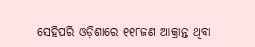ସେହିପରି ଓଡ଼ିଶାରେ ୧୧୮ଜଣ ଆକ୍ରାନ୍ତ ଥିବା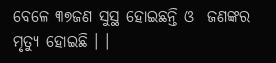ବେଳେ ୩୭ଜଣ ସୁସ୍ଥ ହୋଇଛନ୍ତି ଓ  ଜଣଙ୍କର ମୃତ୍ୟୁ ହୋଇଛି । ।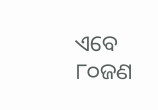ଏବେ ୮୦ଜଣ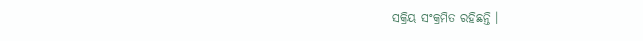ସକ୍ରିୟ ସଂକ୍ରମିତ ରହିଛନ୍ତି ।